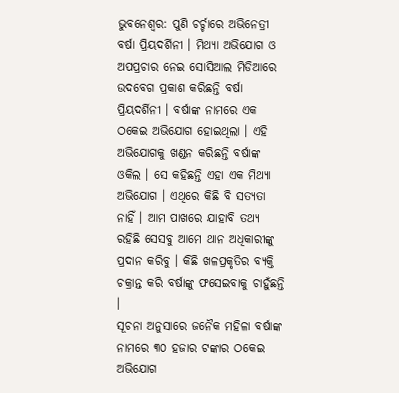ଭୁବନେଶ୍ବର: ପୁଣି ଚର୍ଚ୍ଚାରେ ଅଭିନେତ୍ରୀ ବର୍ଷା ପ୍ରିୟଦର୍ଶିନୀ । ମିଥ୍ୟା ଅଭିଯୋଗ ଓ ଅପପ୍ରଚାର ନେଇ ସୋସିଆଲ ମିଡିଆରେ ଉଦବେଗ ପ୍ରକାଶ କରିଛନ୍ତି ବର୍ଷା ପ୍ରିୟଦର୍ଶିନୀ । ବର୍ଷାଙ୍କ ନାମରେ ଏକ ଠକେଇ ଅଭିଯୋଗ ହୋଇଥିଲା । ଏହି ଅଭିଯୋଗକୁ ଖଣ୍ଡନ କରିଛନ୍ତି ବର୍ଷାଙ୍କ ଓକିଲ । ସେ କହିଛନ୍ତି ଏହା ଏକ ମିଥ୍ୟା ଅଭିଯୋଗ । ଏଥିରେ କିଛି ବି ସତ୍ୟତା ନାହିଁ । ଆମ ପାଖରେ ଯାହାବି ତଥ୍ୟ ରହିଛି ସେସବୁ ଆମେ ଥାନ ଅଧିକାରୀଙ୍କୁ ପ୍ରଦାନ କରିବୁ । କିଛି ଖଳପ୍ରକୃତିର ବ୍ୟକ୍ତି ଚକ୍ରାନ୍ତ କରି ବର୍ଷାଙ୍କୁ ଫସେଇବାକୁ ଚାହୁଁଛନ୍ତି ।
ସୂଚନା ଅନୁସାରେ ଜନୈକ ମହିଳା ବର୍ଷାଙ୍କ ନାମରେ ୩୦ ହଜାର ଟଙ୍କାର ଠକେଇ ଅଭିଯୋଗ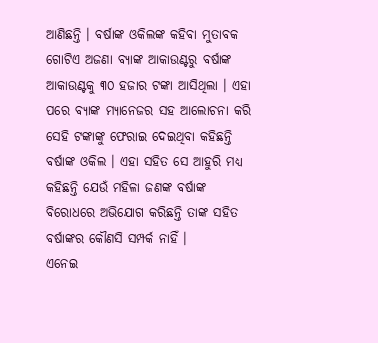ଆଣିଛନ୍ତି । ବର୍ଷାଙ୍କ ଓକିଲଙ୍କ କହିବା ମୁତାବକ ଗୋଟିଏ ଅଜଣା ବ୍ୟାଙ୍କ ଆକାଉଣ୍ଟରୁ ବର୍ଷାଙ୍କ ଆକାଉଣ୍ଟକୁ ୩୦ ହଜାର ଟଙ୍କା ଆସିଥିଲା । ଏହା ପରେ ବ୍ୟାଙ୍କ ମ୍ୟାନେଜର ସହ ଆଲୋଚନା କରି ସେହି ଟଙ୍କାଙ୍କୁ ଫେରାଇ ଦେଇଥିବା କହିଛନ୍ତି ବର୍ଷାଙ୍କ ଓକିଲ । ଏହା ସହିତ ସେ ଆହୁରି ମଧ୍ୟ କହିଛନ୍ତି ଯେଉଁ ମହିଳା ଜଣଙ୍କ ବର୍ଷାଙ୍କ ବିରୋଧରେ ଅଭିଯୋଗ କରିଛନ୍ତି ତାଙ୍କ ସହିତ ବର୍ଷାଙ୍କର କୌଣସି ସମ୍ପର୍କ ନାହିଁ ।
ଏନେଇ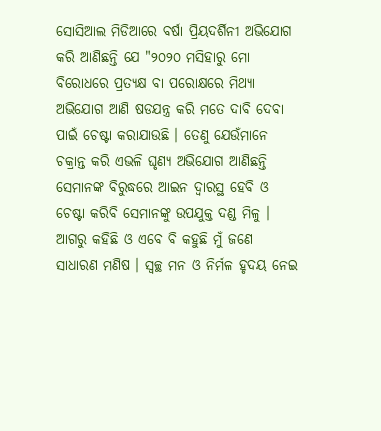ସୋସିଆଲ ମିଡିଆରେ ବର୍ଷା ପ୍ରିୟଦର୍ଶିନୀ ଅଭିଯୋଗ କରି ଆଣିଛନ୍ତି ଯେ "୨୦୨୦ ମସିହାରୁ ମୋ ବିରୋଧରେ ପ୍ରତ୍ୟକ୍ଷ ବା ପରୋକ୍ଷରେ ମିଥ୍ୟା ଅଭିଯୋଗ ଆଣି ଷଡଯନ୍ତ୍ର କରି ମତେ ଦାବି ଦେବା ପାଇଁ ଚେଷ୍ଟା କରାଯାଉଛି । ତେଣୁ ଯେଉଁମାନେ ଚକ୍ରାନ୍ତ କରି ଏଭଳି ଘୃଣ୍ୟ ଅଭିଯୋଗ ଆଣିଛନ୍ତି ସେମାନଙ୍କ ବିରୁଦ୍ଧରେ ଆଇନ ଦ୍ବାରସ୍ଥ ହେବି ଓ ଚେଷ୍ଟା କରିବି ସେମାନଙ୍କୁ ଉପଯୁକ୍ତ ଦଣ୍ଡ ମିଳୁ । ଆଗରୁ କହିଛି ଓ ଏବେ ବି କହୁଛି ମୁଁ ଜଣେ ସାଧାରଣ ମଣିଷ । ସ୍ବଚ୍ଛ ମନ ଓ ନିର୍ମଳ ହୃଦୟ ନେଇ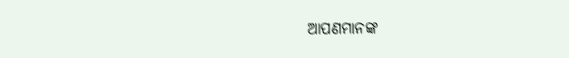ଆପଣମାନଙ୍କ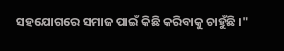ସହଯୋଗରେ ସମାଜ ପାଇଁ କିଛି କରିବାକୁ ଚାହୁଁଛି ।"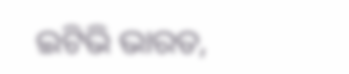ଇଟିଭି ଭାରତ,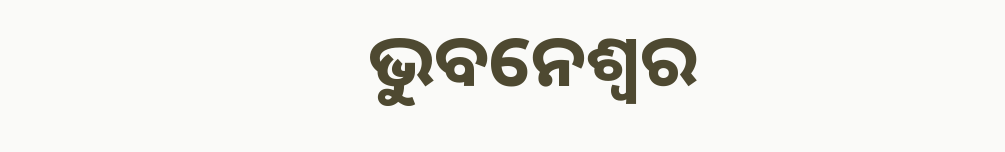ଭୁବନେଶ୍ବର